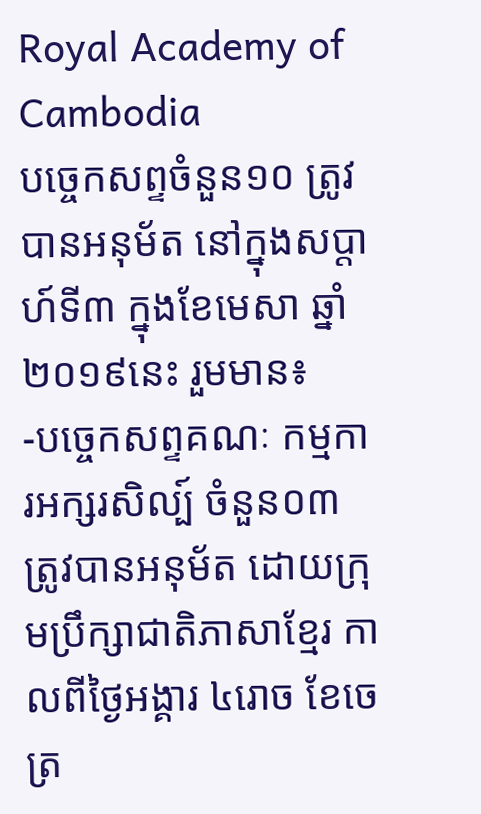Royal Academy of Cambodia
បច្ចេកសព្ទចំនួន១០ ត្រូវបានអនុម័ត នៅក្នុងសប្តាហ៍ទី៣ ក្នុងខែមេសា ឆ្នាំ២០១៩នេះ រួមមាន៖
-បច្ចេកសព្ទគណៈ កម្មការអក្សរសិល្ប៍ ចំនួន០៣ ត្រូវបានអនុម័ត ដោយក្រុមប្រឹក្សាជាតិភាសាខ្មែរ កាលពីថ្ងៃអង្គារ ៤រោច ខែចេត្រ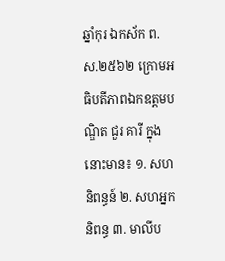ឆ្នាំកុរ ឯកស័ក ព.ស.២៥៦២ ក្រោមអធិបតីភាពឯកឧត្តមបណ្ឌិត ជួរ គារី ក្នុងនោះមាន៖ ១. សហនិពន្ធន៍ ២. សហអ្នកនិពន្ធ ៣. មាលីប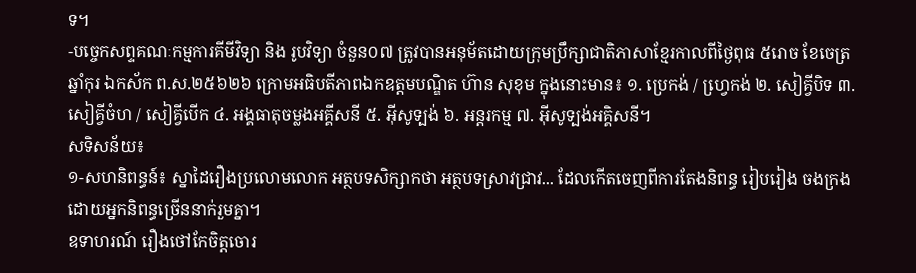ទ។
-បច្ចេកសព្ទគណៈកម្មការគីមីវិទ្យា និង រូបវិទ្យា ចំនួន០៧ ត្រូវបានអនុម័តដោយក្រុមប្រឹក្សាជាតិភាសាខ្មែរកាលពីថ្ងៃពុធ ៥រោច ខែចេត្រ ឆ្នាំកុរ ឯកស័ក ព.ស.២៥៦២៦ ក្រោមអធិបតីភាពឯកឧត្តមបណ្ឌិត ហ៊ាន សុខុម ក្នុងនោះមាន៖ ១. ប្រេកង់ / ហ្វេ្រកង់ ២. សៀគ្វីបិទ ៣. សៀគ្វីចំហ / សៀគ្វីបើក ៤. អង្គធាតុចម្លងអគ្គីសនី ៥. អ៊ីសូទ្បង់ ៦. អន្តរកម្ម ៧. អ៊ីសូទ្បង់អគ្គិសនី។
សទិសន័យ៖
១-សហនិពន្ធន៍៖ ស្នាដៃរឿងប្រលោមលោក អត្ថបទសិក្សាកថា អត្ថបទស្រាវជ្រាវ... ដែលកើតចេញពីការតែងនិពន្ធ រៀបរៀង ចងក្រង ដោយអ្នកនិពន្ធច្រើននាក់រួមគ្នា។
ឧទាហរណ៍ រឿងថៅកែចិត្តចោរ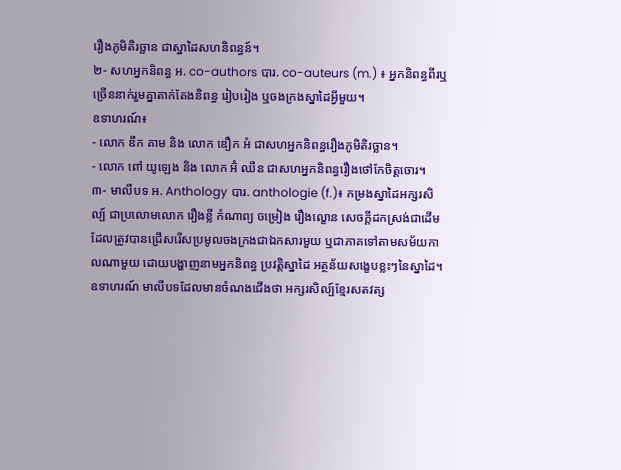រឿងភូមិតិរច្ឆាន ជាស្នាដៃសហនិពន្ធន៍។
២- សហអ្នកនិពន្ធ អ. co-authors បារ. co-auteurs (m.) ៖ អ្នកនិពន្ធពីរឬច្រើននាក់រួមគ្នាតាក់តែងនិពន្ធ រៀបរៀង ឬចងក្រងស្នាដៃអ្វីមួយ។
ឧទាហរណ៍៖
- លោក ឌឹក គាម និង លោក ឌឿក អំ ជាសហអ្នកនិពន្ធរឿងភូមិតិរច្ឆាន។
- លោក ពៅ យូឡេង និង លោក អ៊ំ ឈឺន ជាសហអ្នកនិពន្ធរឿងថៅកែចិត្តចោរ។
៣- មាលីបទ អ. Anthology បារ. anthologie (f.)៖ កម្រងស្នាដៃអក្សរសិល្ប៍ ជាប្រលោមលោក រឿងខ្លី កំណាព្យ ចម្រៀង រឿងល្ខោន សេចក្តីដកស្រង់ជាដើម ដែលត្រូវបានជ្រើសរើសប្រមូលចងក្រងជាឯកសារមួយ ឬជាភាគទៅតាមសម័យកាលណាមួយ ដោយបង្ហាញនាមអ្នកនិពន្ធ ប្រវត្តិស្នាដៃ អត្ថន័យសង្ខេបខ្លះៗនៃស្នាដៃ។
ឧទាហរណ៍ មាលីបទដែលមានចំណងជើងថា អក្សរសិល្ប៍ខ្មែរសតវត្ស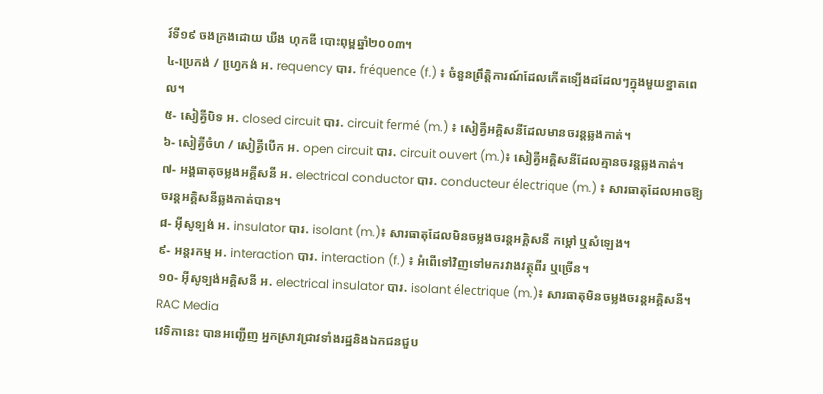រ៍ទី១៩ ចងក្រងដោយ ឃីង ហុកឌី បោះពុម្ពឆ្នាំ២០០៣។
៤-ប្រេកង់ / ហ្វេ្រកង់ អ. requency បារ. fréquence (f.) ៖ ចំនួនព្រឹត្តិការណ៍ដែលកើតទ្បើងដដែលៗក្នុងមួយខ្នាតពេល។
៥- សៀគ្វីបិទ អ. closed circuit បារ. circuit fermé (m.) ៖ សៀគ្វីអគ្គិសនីដែលមានចរន្តឆ្លងកាត់។
៦- សៀគ្វីចំហ / សៀគ្វីបើក អ. open circuit បារ. circuit ouvert (m.)៖ សៀគ្វីអគ្គិសនីដែលគ្មានចរន្តឆ្លងកាត់។
៧- អង្គធាតុចម្លងអគ្គីសនី អ. electrical conductor បារ. conducteur électrique (m.) ៖ សារធាតុដែលអាចឱ្យចរន្តអគ្គិសនីឆ្លងកាត់បាន។
៨- អ៊ីសូទ្បង់ អ. insulator បារ. isolant (m.)៖ សារធាតុដែលមិនចម្លងចរន្តអគ្គិសនី កម្តៅ ឬសំឡេង។
៩- អន្តរកម្ម អ. interaction បារ. interaction (f.) ៖ អំពើទៅវិញទៅមករវាងវត្ថុពីរ ឬច្រើន។
១០- អ៊ីសូទ្បង់អគ្គិសនី អ. electrical insulator បារ. isolant électrique (m.)៖ សារធាតុមិនចម្លងចរន្តអគ្គិសនី។
RAC Media
វេទិកានេះ បានអញ្ជើញ អ្នកស្រាវជ្រាវទាំងរដ្ឋនិងឯកជនជួប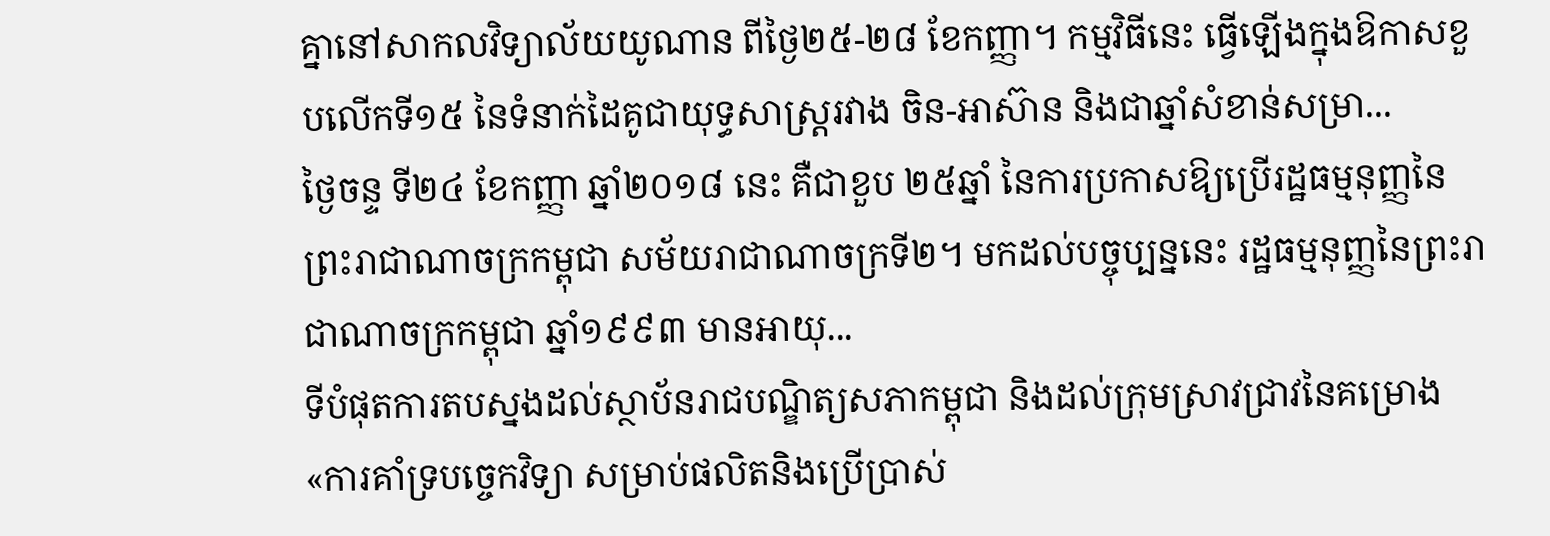គ្នានៅសាកលវិទ្យាល័យយូណាន ពីថ្ងៃ២៥-២៨ ខែកញ្ញា។ កម្មវិធីនេះ ធ្វើឡើងក្នុងឱកាសខួបលើកទី១៥ នៃទំនាក់ដៃគូជាយុទ្ធសាស្ត្ររវាង ចិន-អាស៊ាន និងជាឆ្នាំសំខាន់សម្រា...
ថ្ងៃចន្ទ ទី២៤ ខែកញ្ញា ឆ្នាំ២០១៨ នេះ គឺជាខួប ២៥ឆ្នាំ នៃការប្រកាសឱ្យប្រើរដ្ឋធម្មនុញ្ញនៃព្រះរាជាណាចក្រកម្ពុជា សម័យរាជាណាចក្រទី២។ មកដល់បច្ចុប្បន្ននេះ រដ្ឋធម្មនុញ្ញនៃព្រះរាជាណាចក្រកម្ពុជា ឆ្នាំ១៩៩៣ មានអាយុ...
ទីបំផុតការតបស្នងដល់ស្ថាប័នរាជបណ្ឌិត្យសភាកម្ពុជា និងដល់ក្រុមស្រាវជ្រាវនៃគម្រោង«ការគាំទ្របច្ចេកវិទ្យា សម្រាប់ផលិតនិងប្រើប្រាស់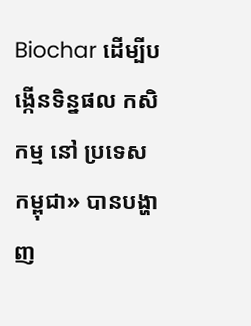Biochar ដើម្បីបង្កើនទិន្នផល កសិកម្ម នៅ ប្រទេសកម្ពុជា» បានបង្ហាញ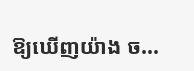ឱ្យឃើញយ៉ាង ច...